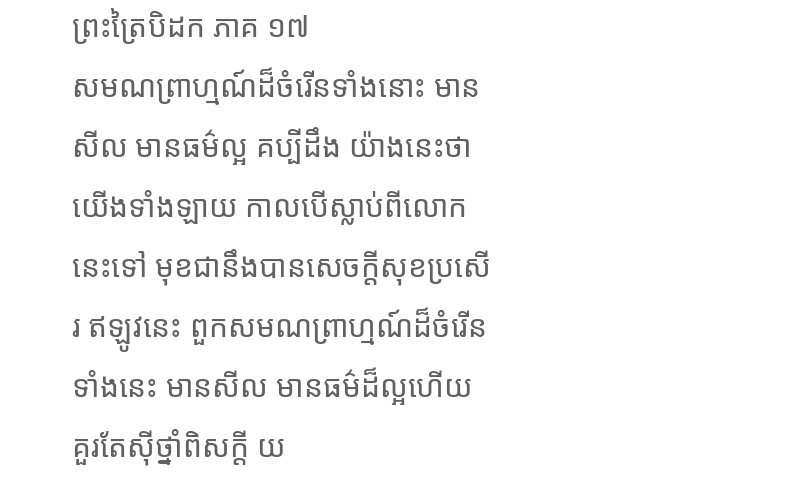ព្រះត្រៃបិដក ភាគ ១៧
សមណព្រាហ្មណ៍ដ៏ចំរើនទាំងនោះ មានសីល មានធម៌ល្អ គប្បីដឹង យ៉ាងនេះថា យើងទាំងឡាយ កាលបើស្លាប់ពីលោកនេះទៅ មុខជានឹងបានសេចក្តីសុខប្រសើរ ឥឡូវនេះ ពួកសមណព្រាហ្មណ៍ដ៏ចំរើនទាំងនេះ មានសីល មានធម៌ដ៏ល្អហើយ គួរតែស៊ីថ្នាំពិសក្តី យ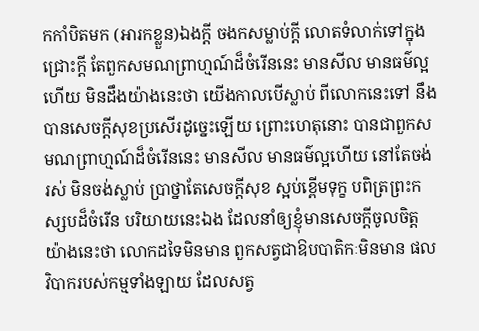កកាំបិតមក (អារកខ្លួន)ឯងក្តី ចងកសម្លាប់ក្តី លោតទំលាក់ទៅក្នុងជ្រោះក្តី តែពួកសមណព្រាហ្មណ៍ដ៏ចំរើននេះ មានសីល មានធម៌ល្អហើយ មិនដឹងយ៉ាងនេះថា យើងកាលបើស្លាប់ ពីលោកនេះទៅ នឹងបានសេចក្តីសុខប្រសើរដូច្នេះឡើយ ព្រោះហេតុនោះ បានជាពួកសមណព្រាហ្មណ៍ដ៏ចំរើននេះ មានសីល មានធម៌ល្អហើយ នៅតែចង់រស់ មិនចង់ស្លាប់ ប្រាថ្នាតែសេចក្តីសុខ ស្អប់ខ្ពើមទុក្ខ បពិត្រព្រះកស្សបដ៏ចំរើន បរិយាយនេះឯង ដែលនាំឲ្យខ្ញុំមានសេចក្តីចូលចិត្ត យ៉ាងនេះថា លោកដទៃមិនមាន ពួកសត្វជាឱបបាតិកៈមិនមាន ផលវិបាករបស់កម្មទាំងឡាយ ដែលសត្វ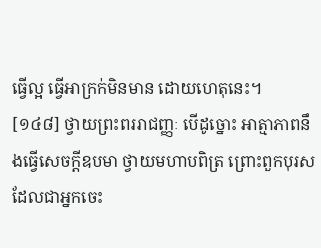ធ្វើល្អ ធ្វើអាក្រក់មិនមាន ដោយហេតុនេះ។
[១៤៨] ថ្វាយព្រះពររាជញ្ញៈ បើដូច្នោះ អាត្មាភាពនឹងធ្វើសេចក្តីឧបមា ថ្វាយមហាបពិត្រ ព្រោះពួកបុរស ដែលជាអ្នកចេះ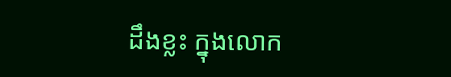ដឹងខ្លះ ក្នុងលោក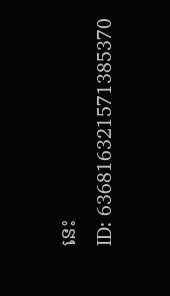នេះ
ID: 636816321571385370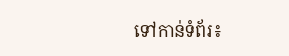ទៅកាន់ទំព័រ៖